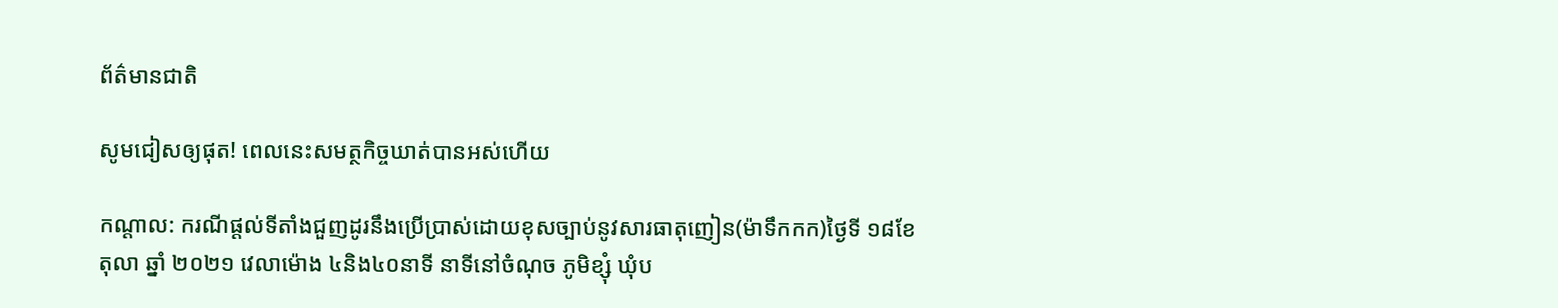ព័ត៌មានជាតិ

សូមជៀសឲ្យផុត! ពេលនេះសមត្ថកិច្ចឃាត់បានអស់ហើយ

កណ្តាល: ករណីផ្តល់ទីតាំងជួញដូរនឹងប្រើប្រាស់ដោយខុសច្បាប់នូវសារធាតុញៀន(ម៉ាទឹកកក)ថ្ងៃទី ១៨ខែ តុលា ឆ្នាំ ២០២១ វេលាម៉ោង ៤និង៤០នាទី នាទីនៅចំណុច ភូមិខ្សុំ ឃុំប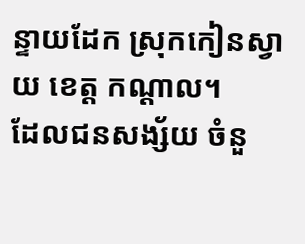ន្ទាយដែក ស្រុកកៀនស្វាយ ខេត្ត កណ្តាល។
ដែលជនសង្ស័យ ចំនួ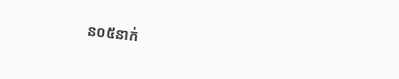ន០៥នាក់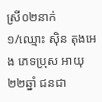ស្រី០២នាក់
១/ឈ្មោះ ស៊ិន តុងអេង ភេទប្រុស អាយុ ២២ឆ្នាំ ជនជា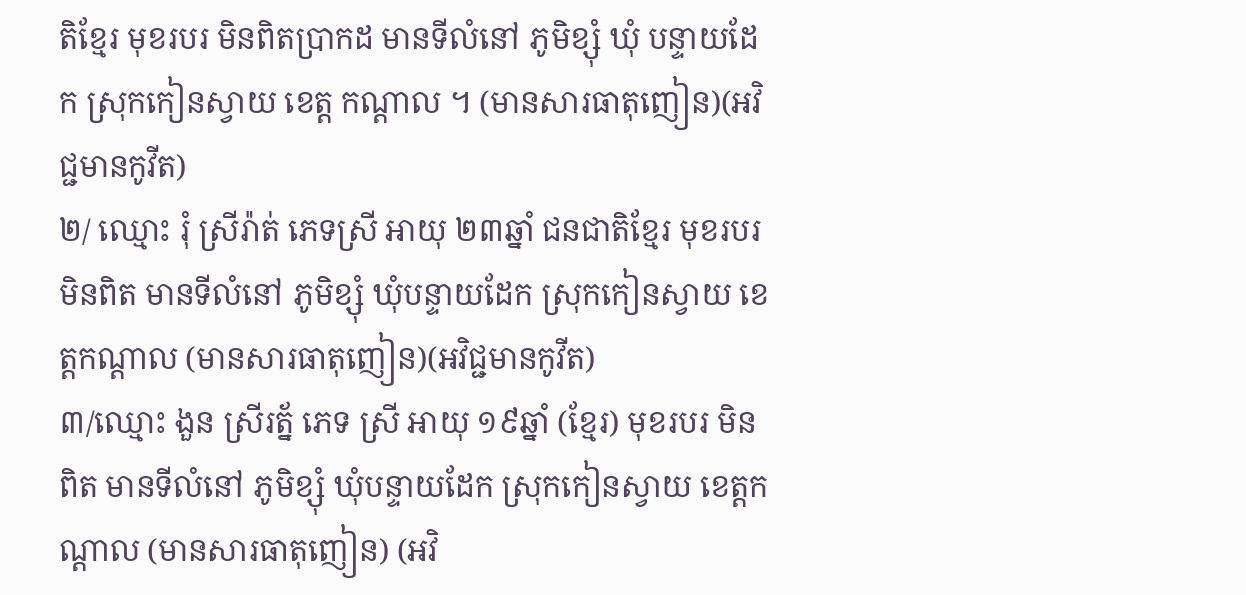តិខ្មែរ មុខរបរ មិនពិតប្រាកដ មានទីលំនៅ ភូមិខ្សុំ ឃុំ បន្ទាយដែក ស្រុកកៀនស្វាយ ខេត្ត កណ្តាល ។ (មានសារធាតុញៀន)(អវិជ្ជមានកូវីត)
២/ ឈ្មោះ រុំ ស្រីរ៉ាត់ ភេទស្រី អាយុ ២៣ឆ្នាំ ជនជាតិខ្មែរ មុខរបរ មិនពិត មានទីលំនៅ ភូមិខ្សុំ ឃុំបន្ទាយដែក ស្រុកកៀនស្វាយ ខេត្តកណ្ដាល (មានសារធាតុញៀន)(អវិជ្ជមានកូវីត)
៣/ឈ្មោះ ងួន ស្រីរត្ន័ ភេទ ស្រី អាយុ ១៩ឆ្នាំ (ខ្មែរ) មុខរបរ មិនពិត មានទីលំនៅ ភូមិខ្សុំ ឃុំបន្ទាយដែក ស្រុកកៀនស្វាយ ខេត្តកណ្តាល (មានសារធាតុញៀន) (អវិ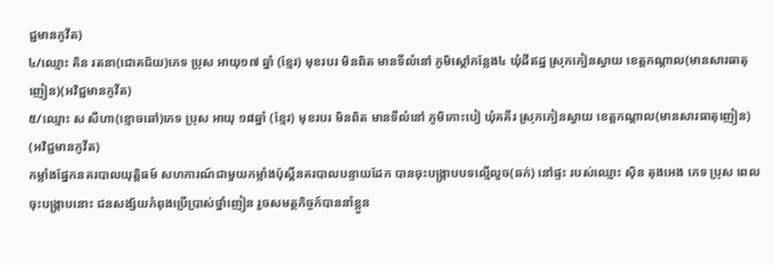ជ្ជមានកូវីត)
៤/ឈ្មោះ គិន រតនា(ជោគជ័យ)ភេទ ប្រុស អាយុ១៧ ឆ្នាំ (ខ្មែរ) មុខរបរ មិនពិត មានទីលំនៅ ភូមិស្តៅកន្លែង៤ ឃុំដីឥដ្ឋ ស្រុកកៀនស្វាយ ខេត្តកណ្ដាល(មានសារធាតុញៀន)(អវិជ្ជមានកូវីត)
៥/ឈ្មោះ ស សីហា(ខ្មោចឆៅ)ភេទ ប្រុស អាយុ ១៨ឆ្នាំ (ខ្មែរ) មុខរបរ មិនពិត មានទីលំនៅ ភូមិកោះបៀ ឃុំគគីរ ស្រុកកៀនស្វាយ ខេត្តកណ្តាល(មានសារធាតុញៀន) (អវិជ្ជមានកូវីត)
កម្លាំងផ្នែកនគរបាលយុត្តិធម៍ សហការណ៍ជាមួយកម្លាំងប៉ុស្តិ៍នគរបាលបន្ទាយដែក បានចុះបង្ក្រាបបទល្មើលួច(ឆក់) នៅផ្ទះ របស់ឈ្មោះ ស៊ិន តុងអេង ភេទ ប្រុស ពេលចុះបង្ក្រាបនោះ ជនសង្ស័យកំពុងប្រើប្រាស់ថ្នាំញៀន រួចសមត្ថកិច្ចក៍បាននាំខ្លួន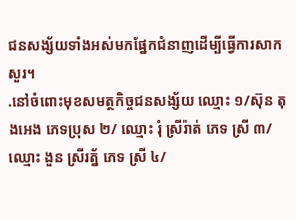ជនសង្ស័យទាំងអស់មកផ្នែកជំនាញដើម្បីធ្វើការសាកសួរ។
.នៅចំពោះមុខសមត្ថកិច្ចជនសង្ស័យ ឈ្មោះ ១/ស៊ុន តុងអេង ភេទប្រុស ២/ ឈ្មោះ រុំ ស្រីរ៉ាត់ ភេទ ស្រី ៣/ឈ្មោះ ងួន ស្រីរត្ន័ ភេទ ស្រី ៤/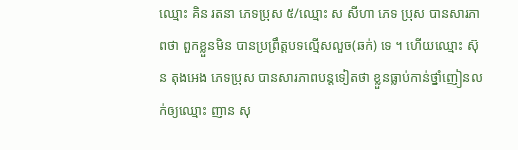ឈ្មោះ គិន រតនា ភេទប្រុស ៥/ឈ្មោះ ស សីហា ភេទ ប្រុស បានសារភាពថា ពួកខ្លួនមិន បានប្រព្រឹត្តបទល្មើសលួច(ឆក់) ទេ ។ ហើយឈ្មោះ ស៊ុន តុងអេង ភេទប្រុស បានសារភាពបន្តទៀតថា ខ្លួនធ្លាប់កាន់ថ្នាំញៀនលក់ឲ្យឈ្មោះ ញាន សុ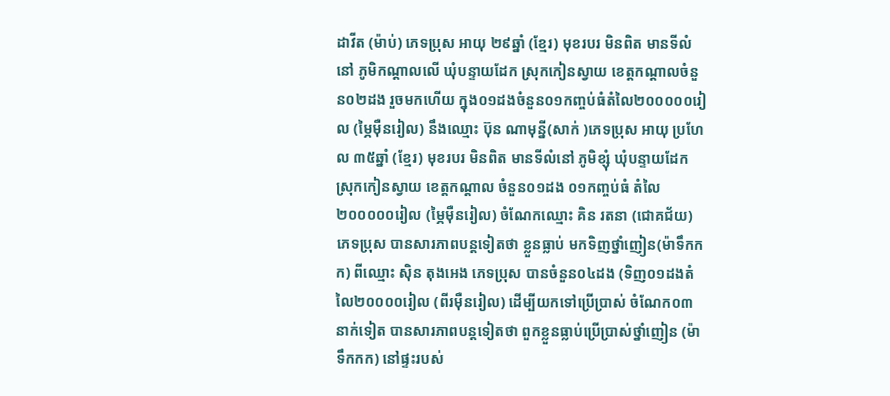ដាវីត (ម៉ាប់) ភេទប្រុស អាយុ ២៩ឆ្នាំ (ខ្មែរ) មុខរបរ មិនពិត មានទីលំនៅ ភូមិកណ្តាលលើ ឃុំបន្ទាយដែក ស្រុកកៀនស្វាយ ខេត្តកណ្ដាលចំនួន០២ដង រួចមកហើយ ក្នុង០១ដងចំនួន០១កញ្ចប់ធំតំលៃ២០០០០០រៀល (ម្ភៃមុឺនរៀល) នឹងឈ្មោះ ប៊ុន ណាមុន្នី(សាក់ )ភេទប្រុស អាយុ ប្រហែល ៣៥ឆ្នាំ (ខ្មែរ) មុខរបរ មិនពិត មានទីលំនៅ ភូមិខ្សុំ ឃុំបន្ទាយដែក ស្រុកកៀនស្វាយ ខេត្តកណ្តាល ចំនួន០១ដង ០១កញ្ចប់ធំ តំលៃ២០០០០០រៀល (ម្ភៃមុឺនរៀល) ចំណែកឈ្មោះ គិន រតនា (ជោគជ័យ) ភេទប្រុស បានសារភាពបន្តទៀតថា ខ្លួនធ្លាប់ មកទិញថ្នាំញៀន(ម៉ាទឹកកក) ពីឈ្មោះ ស៊ិន តុងអេង ភេទប្រុស បានចំនួន០៤ដង (ទិញ០១ដងតំលៃ២០០០០រៀល (ពីរមុឺនរៀល) ដើម្បីយកទៅប្រើប្រាស់ ចំណែក០៣នាក់ទៀត បានសារភាពបន្តទៀតថា ពួកខ្លួនធ្លាប់ប្រើប្រាស់ថ្នាំញៀន (ម៉ាទឹកកក) នៅផ្ទះរបស់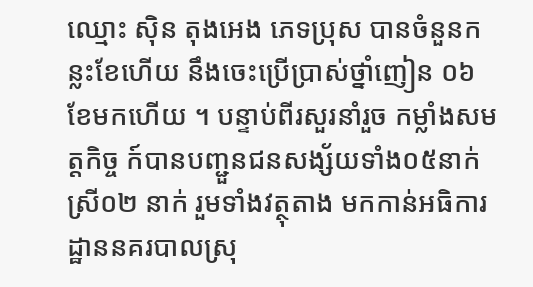ឈ្មោះ ស៊ិន តុងអេង ភេទប្រុស បានចំនួនកន្លះខែហើយ នឹងចេះប្រើប្រាស់ថ្នាំញៀន ០៦ ខែមកហើយ ។ បន្ទាប់ពីរសួរនាំរួច កម្លាំងសមត្តកិច្ច ក៍បានបញ្ជួនជនសង្ស័យទាំង០៥នាក់ ស្រី០២ នាក់ រួមទាំងវត្ថុតាង មកកាន់អធិការដ្ឋាននគរបាលស្រុ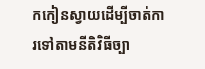កកៀនស្វាយដើម្បីចាត់ការទៅតាមនីតិវិធីច្បា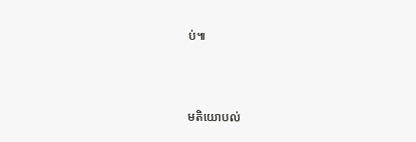ប់៕



មតិយោបល់